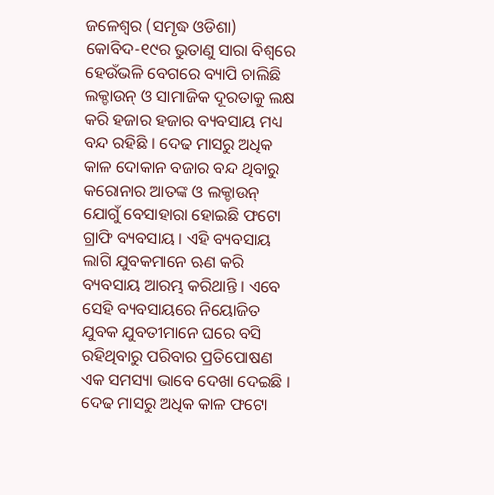ଜଳେଶ୍ୱର (ସମୃଦ୍ଧ ଓଡିଶା) କୋବିଦ-୧୯ର ଭୁତାଣୁ ସାରା ବିଶ୍ୱରେ ହେଉଁଭଳି ବେଗରେ ବ୍ୟାପି ଚାଲିଛି ଲକ୍ଡାଉନ୍ ଓ ସାମାଜିକ ଦୂରତାକୁ ଲକ୍ଷ କରି ହଜାର ହଜାର ବ୍ୟବସାୟ ମଧ୍ୟ ବନ୍ଦ ରହିଛି । ଦେଢ ମାସରୁ ଅଧିକ କାଳ ଦୋକାନ ବଜାର ବନ୍ଦ ଥିବାରୁ କରୋନାର ଆତଙ୍କ ଓ ଲକ୍ଡାଉନ୍ ଯୋଗୁଁ ବେସାହାରା ହୋଇଛି ଫଟୋ ଗ୍ରାଫି ବ୍ୟବସାୟ । ଏହି ବ୍ୟବସାୟ ଲାଗି ଯୁବକମାନେ ଋଣ କରି ବ୍ୟବସାୟ ଆରମ୍ଭ କରିଥାନ୍ତି । ଏବେ ସେହି ବ୍ୟବସାୟରେ ନିୟୋଜିତ ଯୁବକ ଯୁବତୀମାନେ ଘରେ ବସି ରହିଥିବାରୁ ପରିବାର ପ୍ରତିପୋଷଣ ଏକ ସମସ୍ୟା ଭାବେ ଦେଖା ଦେଇଛି । ଦେଢ ମାସରୁ ଅଧିକ କାଳ ଫଟୋ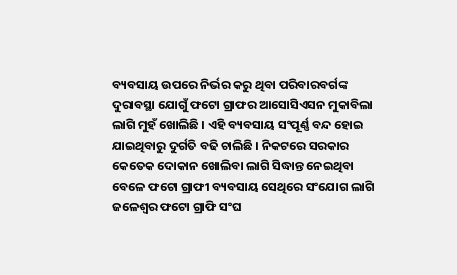ବ୍ୟବସାୟ ଉପରେ ନିର୍ଭର କରୁ ଥିବା ପରିବାରବର୍ଗଙ୍କ ଦୁରାବସ୍ଥା ଯୋଗୁଁ ଫଟୋ ଗ୍ରାଫର ଆସୋସିଏସନ ମୁକାବିଲା ଲାଗି ମୁହଁ ଖୋଲିଛି । ଏହି ବ୍ୟବସାୟ ସଂପୂର୍ଣ୍ଣ ବନ୍ଦ ହୋଇ ଯାଇଥିବାରୁ ଦୁର୍ଗତି ବଢି ଚାଲିଛି । ନିକଟରେ ସରକାର କେତେକ ଦୋକାନ ଖୋଲିବା ଲାଗି ସିଦ୍ଧାନ୍ତ ନେଇଥିବା ବେଳେ ଫଟୋ ଗ୍ରାଫୀ ବ୍ୟବସାୟ ସେଥିରେ ସଂଯୋଗ ଲାଗି ଜଳେଶ୍ୱର ଫଟୋ ଗ୍ରାଫି ସଂଘ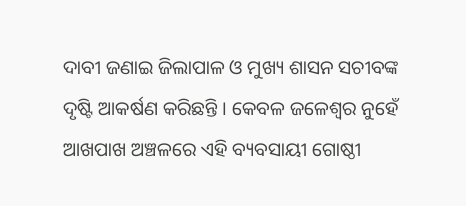ଦାବୀ ଜଣାଇ ଜିଲାପାଳ ଓ ମୁଖ୍ୟ ଶାସନ ସଚୀବଙ୍କ ଦୃଷ୍ଟି ଆକର୍ଷଣ କରିଛନ୍ତି । କେବଳ ଜଳେଶ୍ୱର ନୁହେଁ ଆଖପାଖ ଅଞ୍ଚଳରେ ଏହି ବ୍ୟବସାୟୀ ଗୋଷ୍ଠୀ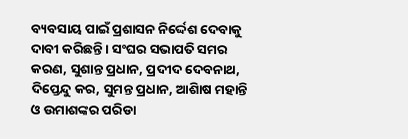ବ୍ୟବସାୟ ପାଇଁ ପ୍ରଶାସନ ନିର୍ଦ୍ଦେଶ ଦେବାକୁ ଦାବୀ କରିଛନ୍ତି । ସଂଘର ସଭାପତି ସମର କରଣ, ସୁଶାନ୍ତ ପ୍ରଧାନ, ପ୍ରଦୀଦ ଦେବନାଥ, ଦିପ୍ତେନ୍ଦୁ କର, ସୁମନ୍ତ ପ୍ରଧାନ, ଆଶାିଷ ମହାନ୍ତି ଓ ଉମାଶଙ୍କର ପରିଡା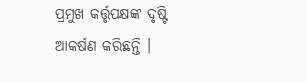ପ୍ରମୁଖ କର୍ତ୍ତୃପକ୍ଷଙ୍କ ଦୃଷ୍ଟି ଆକର୍ଷଣ କରିଛନ୍ତି ।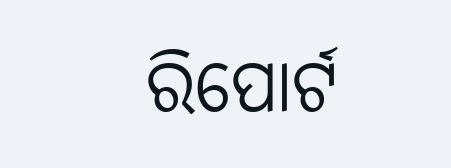ରିପୋର୍ଟ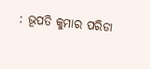: ଭୂପତି କୁମାର ପରିଡା